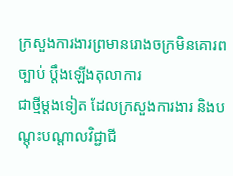ក្រសួងការងារព្រមានរោងចក្រមិនគោរពច្បាប់ ប្ដឹងឡើងតុលាការ
ជាថ្មីម្ដងទៀត ដែលក្រសួងការងារ និងបណ្តុះបណ្តាលវិជ្ជាជី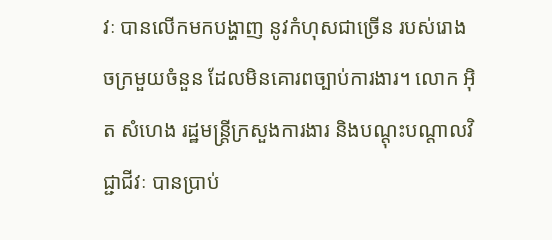វៈ បានលើកមកបង្ហាញ នូវកំហុសជាច្រើន របស់រោងចក្រមួយចំនួន ដែលមិនគោរពច្បាប់ការងារ។ លោក អ៊ិត សំហេង រដ្ឋមន្ត្រីក្រសួងការងារ និងបណ្តុះបណ្តាលវិជ្ជាជីវៈ បានប្រាប់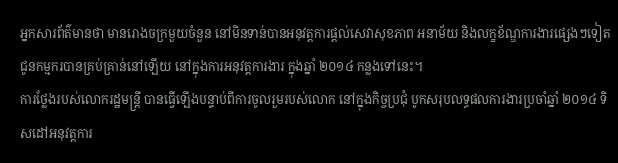អ្នកសារព័ត៌មានថា មានរោងចក្រមួយចំនួន នៅមិនទាន់បានអនុវត្តការផ្តល់សេវាសុខភាព អនាម័យ និងលក្ខខ័ណ្ឌការងារផ្សេងៗទៀត ជូនកម្មករបានគ្រប់គ្រាន់នៅឡើយ នៅក្នុងការអនុវត្តការងារ ក្នុងឆ្នាំ ២០១៤ កន្លងទៅនេះ។
ការថ្លែងរបស់លោករដ្ឋមន្ត្រី បានធ្វើឡើងបន្ទាប់ពីការចូលរួមរបស់លោក នៅក្នុងកិច្ចប្រជុំ បូកសរុបលទ្ធផលការងារប្រចាំឆ្នាំ ២០១៤ ទិសដៅអនុវត្តការ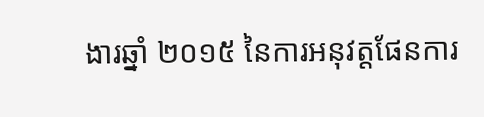ងារឆ្នាំ ២០១៥ នៃការអនុវត្តផែនការ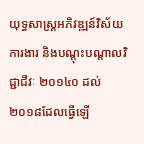យុទ្ធសាស្ត្រអភិវឌ្ឍន៍វិស័យការងារ និងបណ្តុះបណ្តាលវិជ្ជាជីវៈ ២០១៤០ ដល់ ២០១៨ដែលធ្វើឡើ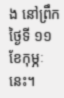ង នៅព្រឹកថ្ងៃទី ១១ ខែកុម្ភៈ នេះ។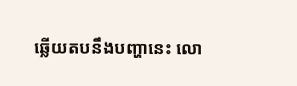ឆ្លើយតបនឹងបញ្ហានេះ លោ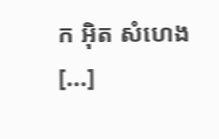ក អ៊ិត សំហេង [...]